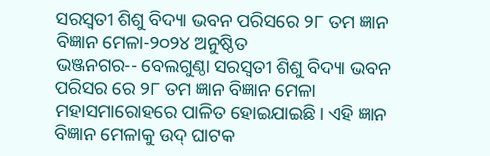ସରସ୍ଵତୀ ଶିଶୁ ବିଦ୍ୟା ଭବନ ପରିସରେ ୨୮ ତମ ଜ୍ଞାନ ବିଜ୍ଞାନ ମେଳା-୨୦୨୪ ଅନୁଷ୍ଠିତ
ଭଞ୍ଜନଗର-- ବେଲଗୁଣ୍ଠା ସରସ୍ବତୀ ଶିଶୁ ବିଦ୍ୟା ଭବନ ପରିସର ରେ ୨୮ ତମ ଜ୍ଞାନ ବିଜ୍ଞାନ ମେଳା ମହାସମାରୋହରେ ପାଳିତ ହୋଇଯାଇଛି। ଏହି ଜ୍ଞାନ ବିଜ୍ଞାନ ମେଳାକୁ ଉଦ୍ ଘାଟକ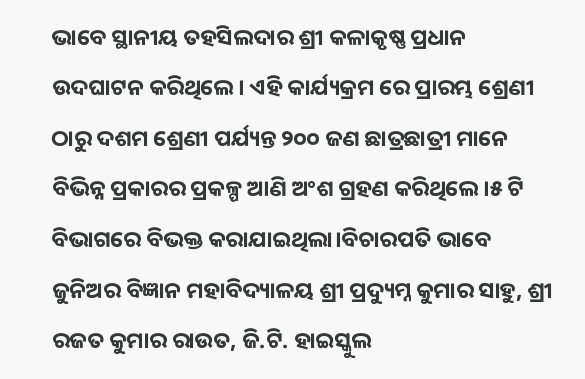ଭାବେ ସ୍ଥାନୀୟ ତହସିଲଦାର ଶ୍ରୀ କଳାକୃଷ୍ଣ ପ୍ରଧାନ ଉଦଘାଟନ କରିଥିଲେ। ଏହି କାର୍ଯ୍ୟକ୍ରମ ରେ ପ୍ରାରମ୍ଭ ଶ୍ରେଣୀ ଠାରୁ ଦଶମ ଶ୍ରେଣୀ ପର୍ଯ୍ୟନ୍ତ ୨୦୦ ଜଣ ଛାତ୍ରଛାତ୍ରୀ ମାନେ ବିଭିନ୍ନ ପ୍ରକାରର ପ୍ରକଳ୍ପ ଆଣି ଅଂଶ ଗ୍ରହଣ କରିଥିଲେ।୫ ଟି ବିଭାଗରେ ବିଭକ୍ତ କରାଯାଇଥିଲା।ବିଚାରପତି ଭାବେ ଜୁନିଅର ବିଜ୍ଞାନ ମହାବିଦ୍ୟାଳୟ ଶ୍ରୀ ପ୍ରଦ୍ୟୁମ୍ନ କୁମାର ସାହୁ, ଶ୍ରୀ ରଜତ କୁମାର ରାଉତ, ଜି.ଟି. ହାଇସ୍କୁଲ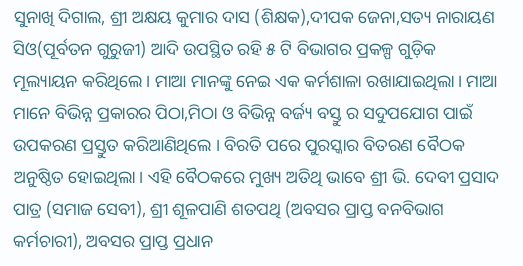ସୁନାଖି ଦିଗାଲ, ଶ୍ରୀ ଅକ୍ଷୟ କୁମାର ଦାସ (ଶିକ୍ଷକ),ଦୀପକ ଜେନା,ସତ୍ୟ ନାରାୟଣ ସିଓ(ପୂର୍ବତନ ଗୁରୁଜୀ) ଆଦି ଉପସ୍ଥିତ ରହି ୫ ଟି ବିଭାଗର ପ୍ରକଳ୍ପ ଗୁଡ଼ିକ ମୂଲ୍ୟାୟନ କରିଥିଲେ। ମାଆ ମାନଙ୍କୁ ନେଇ ଏକ କର୍ମଶାଳା ରଖାଯାଇଥିଲା। ମାଆ ମାନେ ବିଭିନ୍ନ ପ୍ରକାରର ପିଠା,ମିଠା ଓ ବିଭିନ୍ନ ବର୍ଜ୍ୟ ବସ୍ତୁ ର ସଦୁପଯୋଗ ପାଇଁ ଉପକରଣ ପ୍ରସ୍ତୁତ କରିଆଣିଥିଲେ । ବିରତି ପରେ ପୁରସ୍କାର ବିତରଣ ବୈଠକ ଅନୁଷ୍ଠିତ ହୋଇଥିଲା। ଏହି ବୈଠକରେ ମୁଖ୍ୟ ଅତିଥି ଭାବେ ଶ୍ରୀ ଭି. ଦେବୀ ପ୍ରସାଦ ପାତ୍ର (ସମାଜ ସେବୀ), ଶ୍ରୀ ଶୂଳପାଣି ଶତପଥି (ଅବସର ପ୍ରାପ୍ତ ବନବିଭାଗ କର୍ମଚାରୀ), ଅବସର ପ୍ରାପ୍ତ ପ୍ରଧାନ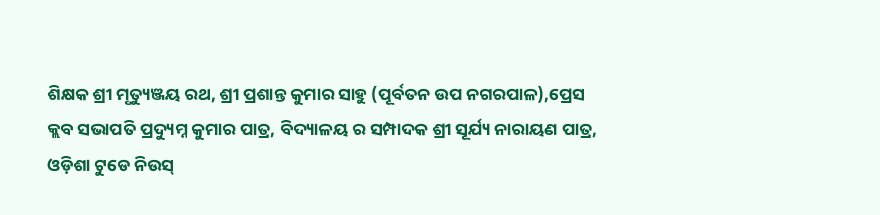ଶିକ୍ଷକ ଶ୍ରୀ ମୃତ୍ୟୁଞ୍ଜୟ ରଥ, ଶ୍ରୀ ପ୍ରଶାନ୍ତ କୁମାର ସାହୁ (ପୂର୍ବତନ ଉପ ନଗରପାଳ),ପ୍ରେସ କ୍ଲବ ସଭାପତି ପ୍ରଦ୍ୟୁମ୍ନ କୁମାର ପାତ୍ର, ବିଦ୍ୟାଳୟ ର ସମ୍ପାଦକ ଶ୍ରୀ ସୂର୍ଯ୍ୟ ନାରାୟଣ ପାତ୍ର, ଓଡ଼ିଶା ଟୁଡେ ନିଉସ୍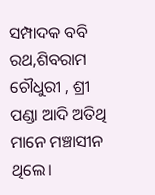ସମ୍ପାଦକ ବବି ରଥ,ଶିବରାମ ଚୌଧୁରୀ , ଶ୍ରୀ ପଣ୍ଡା ଆଦି ଅତିଥି ମାନେ ମଞ୍ଚାସୀନ ଥିଲେ।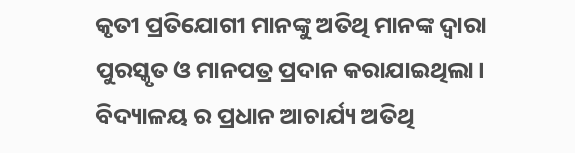କୃତୀ ପ୍ରତିଯୋଗୀ ମାନଙ୍କୁ ଅତିଥି ମାନଙ୍କ ଦ୍ଵାରା ପୁରସ୍କୃତ ଓ ମାନପତ୍ର ପ୍ରଦାନ କରାଯାଇଥିଲା। ବିଦ୍ୟାଳୟ ର ପ୍ରଧାନ ଆଚାର୍ଯ୍ୟ ଅତିଥି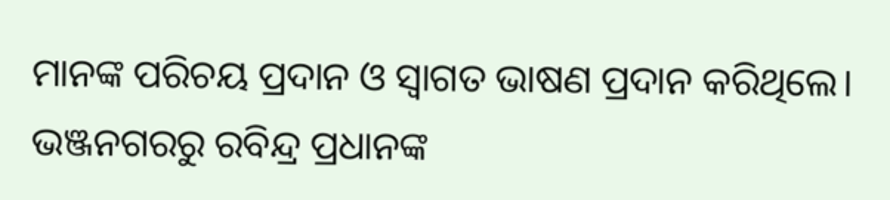ମାନଙ୍କ ପରିଚୟ ପ୍ରଦାନ ଓ ସ୍ବାଗତ ଭାଷଣ ପ୍ରଦାନ କରିଥିଲେ। ଭଞ୍ଜନଗରରୁ ରବିନ୍ଦ୍ର ପ୍ରଧାନଙ୍କ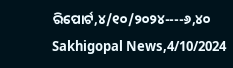ରିପୋର୍ଟ,୪/୧୦/୨୦୨୪----୬,୪୦ Sakhigopal News,4/10/2024